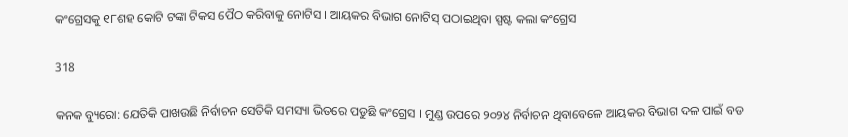କଂଗ୍ରେସକୁ ୧୮ଶହ କୋଟି ଟଙ୍କା ଟିକସ ପୈଠ କରିବାକୁ ନୋଟିସ । ଆୟକର ବିଭାଗ ନୋଟିସ୍ ପଠାଇଥିବା ସ୍ପଷ୍ଟ କଲା କଂଗ୍ରେସ

318

କନକ ବ୍ୟୁରୋ: ଯେତିକି ପାଖଉଛି ନିର୍ବାଚନ ସେତିକି ସମସ୍ୟା ଭିତରେ ପଡୁଛି କଂଗ୍ରେସ । ମୁଣ୍ଡ ଉପରେ ୨୦୨୪ ନିର୍ବାଚନ ଥିବାବେଳେ ଆୟକର ବିଭାଗ ଦଳ ପାଇଁ ବଡ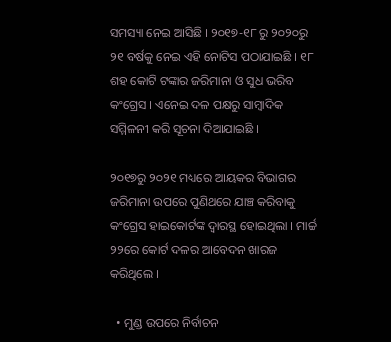ସମସ୍ୟା ନେଇ ଆସିଛି । ୨୦୧୭-୧୮ ରୁ ୨୦୨୦ରୁ ୨୧ ବର୍ଷକୁ ନେଇ ଏହି ନୋଟିସ ପଠାଯାଇଛି । ୧୮ ଶହ କୋଟି ଟଙ୍କାର ଜରିମାନା ଓ ସୁଧ ଭରିବ କଂଗ୍ରେସ । ଏନେଇ ଦଳ ପକ୍ଷରୁ ସାମ୍ବାଦିକ ସମ୍ମିଳନୀ କରି ସୂଚନା ଦିଆଯାଇଛି ।

୨୦୧୭ରୁ ୨୦୨୧ ମଧ୍ୟରେ ଆୟକର ବିଭାଗର ଜରିମାନା ଉପରେ ପୁଣିଥରେ ଯାଞ୍ଚ କରିବାକୁ କଂଗ୍ରେସ ହାଇକୋର୍ଟଙ୍କ ଦ୍ୱାରସ୍ଥ ହୋଇଥିଲା । ମାର୍ଚ୍ଚ ୨୨ରେ କୋର୍ଟ ଦଳର ଆବେଦନ ଖାରଜ କରିଥିଲେ ।

  • ମୁଣ୍ଡ ଉପରେ ନିର୍ବାଚନ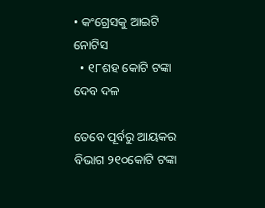• କଂଗ୍ରେସକୁ ଆଇଟି ନୋଟିସ
  • ୧୮ଶହ କୋଟି ଟଙ୍କା ଦେବ ଦଳ

ତେବେ ପୂର୍ବରୁ ଆୟକର ବିଭାଗ ୨୧୦କୋଟି ଟଙ୍କା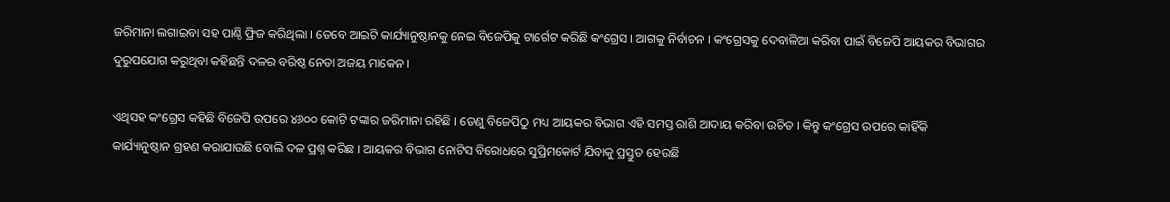ଜରିମାନା ଲଗାଇବା ସହ ପାଣ୍ଠି ଫ୍ରିଜ କରିଥିଲା । ତେବେ ଆଇଟି କାର୍ଯ୍ୟାନୁଷ୍ଠାନକୁ ନେଇ ବିଜେପିକୁ ଟାର୍ଗେଟ କରିଛି କଂଗ୍ରେସ । ଆଗକୁ ନିର୍ବାଚନ । କଂଗ୍ରେସକୁ ଦେବାଳିଆ କରିବା ପାଇଁ ବିଜେପି ଆୟକର ବିଭାଗର ଦୁରୁପଯୋଗ କରୁଥିବା କହିଛନ୍ତି ଦଳର ବରିଷ୍ଠ ନେତା ଅଜୟ ମାକେନ ।

ଏଥିସହ କଂଗ୍ରେସ କହିଛି ବିଜେପି ଉପରେ ୪୬୦୦ କୋଟି ଟଙ୍କାର ଜରିମାନା ରହିଛି । ତେଣୁ ବିଜେପିଠୁ ମଧ୍ୟ ଆୟକର ବିଭାଗ ଏହି ସମସ୍ତ ରାଶି ଆଦାୟ କରିବା ଉଚିତ । କିନ୍ତୁ କଂଗ୍ରେସ ଉପରେ କାହିଁକି କାର୍ଯ୍ୟାନୁଷ୍ଠାନ ଗ୍ରହଣ କରାଯାଉଛି ବୋଲି ଦଳ ପ୍ରଶ୍ନ କରିଛ । ଆୟକର ବିଭାଗ ନୋଟିସ ବିରୋଧରେ ସୁପ୍ରିମକୋର୍ଟ ଯିବାକୁ ପ୍ରସ୍ତୁତ ହେଉଛି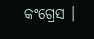କଂଗ୍ରେସ ।